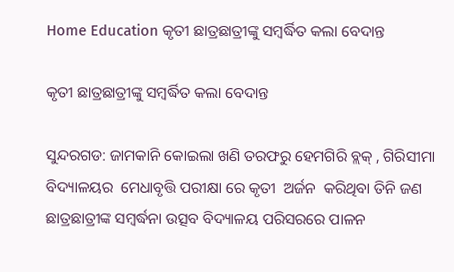Home Education କୃତୀ ଛାତ୍ରଛାତ୍ରୀଙ୍କୁ ସମ୍ବର୍ଦ୍ଧିତ କଲା ବେଦାନ୍ତ

କୃତୀ ଛାତ୍ରଛାତ୍ରୀଙ୍କୁ ସମ୍ବର୍ଦ୍ଧିତ କଲା ବେଦାନ୍ତ

ସୁନ୍ଦରଗଡ: ଜାମକାନି କୋଇଲା ଖଣି ତରଫରୁ ହେମଗିରି ବ୍ଲକ୍ , ଗିରିସୀମା  ବିଦ୍ୟାଳୟର  ମେଧାବୃତ୍ତି ପରୀକ୍ଷା ରେ କୃତୀ  ଅର୍ଜନ  କରିଥିବା ତିନି ଜଣ ଛାତ୍ରଛାତ୍ରୀଙ୍କ ସମ୍ବର୍ଦ୍ଧନା ଉତ୍ସବ ବିଦ୍ୟାଳୟ ପରିସରରେ ପାଳନ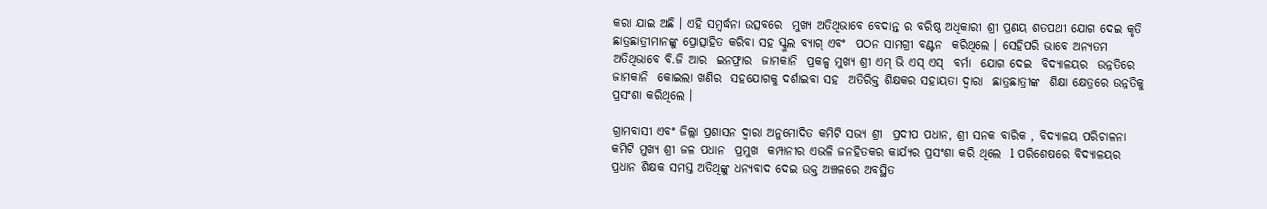କରା ଯାଇ ଅଛି । ଏହି ସମ୍ଵର୍ଦ୍ଧନା ଉତ୍ସବରେ  ମୁଖ୍ୟ ଅତିଥିଭାବେ ବେଦାନ୍ତ ର ବରିଷ୍ଠ ଅଧିକାରୀ ଶ୍ରୀ ପ୍ରଣୟ ଶତପଥୀ ଯୋଗ ଦେଇ କୃତି ଛାତ୍ରଛାତ୍ରୀମାନଙ୍କୁ ପ୍ରୋତ୍ସାହିତ କରିବା ସହ ସ୍କୁଲ ବ୍ୟାଗ୍ ଏବଂ  ପଠନ ସାମଗ୍ରୀ ବଣ୍ଟନ  କରିଥିଲେ । ସେହିପରି ଭାବେ ଅନ୍ୟତମ ଅତିଥିଭାବେ ବି.ଜି ଆର  ଇନଫ୍ରାର  ଜାମକାନି  ପ୍ରକଳ୍ପ ମୁଖ୍ୟ ଶ୍ରୀ ଏମ୍ ଭି ଏସ୍ ଏସ୍  ବର୍ମା  ଯୋଗ ଦେଇ  ବିଦ୍ୟାଳୟର  ଉନ୍ନତିରେ ଜାମକାନି  କୋଇଲା ଖଣିର  ସହଯୋଗକୁ ଦର୍ଶାଇବା ସହ  ଅତିରିକ୍ତ ଶିକ୍ଷକର ସହାୟତା ଦ୍ଵାରା  ଛାତ୍ରଛାତ୍ରୀଙ୍କ  ଶିକ୍ଷା କ୍ଷେତ୍ରରେ ଉନ୍ନତିକୁ  ପ୍ରସଂଶା କରିଥିଲେ ।

ଗ୍ରାମବାସୀ ଏବଂ ଜିଲ୍ଲା ପ୍ରଶାସନ ଦ୍ଵାରା ଅନୁମୋଦିତ କମିଟି ସଭ୍ୟ ଶ୍ରୀ  ପ୍ରଦୀପ ପଧାନ, ଶ୍ରୀ ସନକ ବାରିକ , ବିଦ୍ୟାଳୟ ପରିଚାଳନା କମିଟି ମୁଖ୍ୟ ଶ୍ରୀ ଜଳ ପଧାନ  ପ୍ରମୁଖ  କମ୍ପାନୀର ଏଭଳି ଜନହିତକର କାର୍ଯ୍ୟର ପ୍ରସଂଶା କରି ଥିଲେ  l ପରିଶେଷରେ ବିଦ୍ୟାଳୟର ପ୍ରଧାନ ଶିକ୍ଷକ ସମସ୍ତ ଅତିଥିଙ୍କୁ ଧନ୍ୟବାଦ ଦେଇ ଉକ୍ତ ଅଞ୍ଚଳରେ ଅବସ୍ଥିତ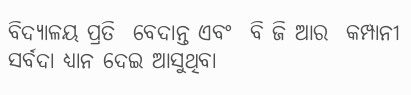ବିଦ୍ୟାଳୟ ପ୍ରତି  ବେଦାନ୍ତ ଏବଂ  ବି ଜି ଆର  କମ୍ପାନୀ ସର୍ବଦା ଧ୍ୟାନ ଦେଇ ଆସୁଥିବା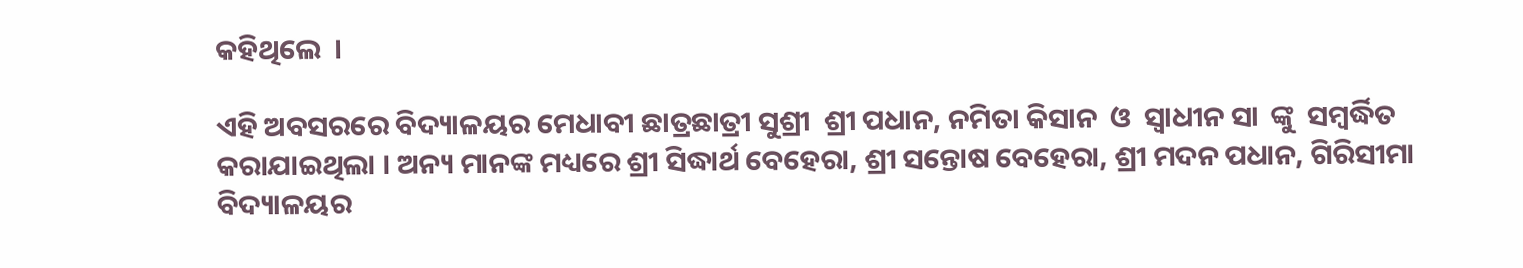କହିଥିଲେ  ।

ଏହି ଅବସରରେ ବିଦ୍ୟାଳୟର ମେଧାବୀ ଛାତ୍ରଛାତ୍ରୀ ସୁଶ୍ରୀ  ଶ୍ରୀ ପଧାନ, ନମିତା କିସାନ  ଓ  ସ୍ଵାଧୀନ ସା  ଙ୍କୁ  ସମ୍ବର୍ଦ୍ଧିତ କରାଯାଇଥିଲା । ଅନ୍ୟ ମାନଙ୍କ ମଧ୍ୟରେ ଶ୍ରୀ ସିଦ୍ଧାର୍ଥ ବେହେରା, ଶ୍ରୀ ସନ୍ତୋଷ ବେହେରା, ଶ୍ରୀ ମଦନ ପଧାନ, ଗିରିସୀମା  ବିଦ୍ୟାଳୟର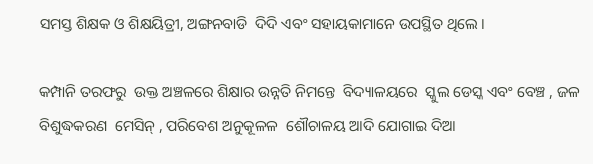ସମସ୍ତ ଶିକ୍ଷକ ଓ ଶିକ୍ଷୟିତ୍ରୀ, ଅଙ୍ଗନବାଡି  ଦିଦି ଏବଂ ସହାୟକାମାନେ ଉପସ୍ଥିତ ଥିଲେ ।

କମ୍ପାନି ତରଫରୁ  ଉକ୍ତ ଅଞ୍ଚଳରେ ଶିକ୍ଷାର ଉନ୍ନତି ନିମନ୍ତେ  ବିଦ୍ୟାଳୟରେ  ସ୍କୁଲ ଡେସ୍କ ଏବଂ ବେଞ୍ଚ , ଜଳ ବିଶୁଦ୍ଧକରଣ  ମେସିନ୍ , ପରିବେଶ ଅନୁକୂଳଳ  ଶୌଚାଳୟ ଆଦି ଯୋଗାଇ ଦିଆ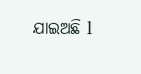ଯାଇଅଛି l